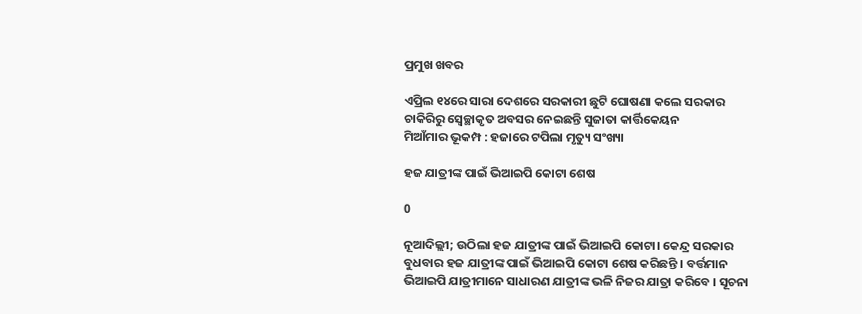ପ୍ରମୁଖ ଖବର

ଏପ୍ରିଲ ୧୪ରେ ସାରା ଦେଶରେ ସରକାରୀ ଛୁଟି ଘୋଷଣା କଲେ ସରକାର
ଚାକିରିରୁ ସ୍ବେଚ୍ଛାକୃତ ଅବସର ନେଇଛନ୍ତି ସୁଜାତା କାର୍ତ୍ତିକେୟନ
ମିଆଁମାର ଭୂକମ୍ପ : ହଜାରେ ଟପିଲା ମୃତ୍ୟୁ ସଂଖ୍ୟା

ହଜ ଯାତ୍ରୀଙ୍କ ପାଇଁ ଭିଆଇପି କୋଟା ଶେଷ

0

ନୂଆଦିଲ୍ଲୀ; ଉଠିଲା ହଜ ଯାତ୍ରୀଙ୍କ ପାଇଁ ଭିଆଇପି କୋଟା। କେନ୍ଦ୍ର ସରକାର ବୁଧବାର ହଜ ଯାତ୍ରୀଙ୍କ ପାଇଁ ଭିଆଇପି କୋଟା ଶେଷ କରିଛନ୍ତି । ବର୍ତ୍ତମାନ ଭିଆଇପି ଯାତ୍ରୀମାନେ ସାଧାରଣ ଯାତ୍ରୀଙ୍କ ଭଳି ନିଜର ଯାତ୍ରା କରିବେ । ସୂଚନା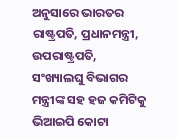ଅନୁସାରେ ଭାରତର ରାଷ୍ଟ୍ରପତି, ପ୍ରଧାନମନ୍ତ୍ରୀ, ଉପରାଷ୍ଟ୍ରପତି, ସଂଖ୍ୟାଲଘୁ ବିଭାଗର ମନ୍ତ୍ରୀଙ୍କ ସହ ହଜ କମିଟିକୁ ଭିଆଇପି କୋଟା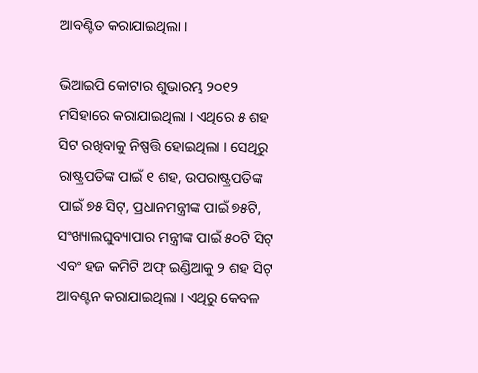ଆବଣ୍ଟିତ କରାଯାଇଥିଲା ।

ଭିଆଇପି କୋଟାର ଶୁଭାରମ୍ଭ ୨୦୧୨ ମସିହାରେ କରାଯାଇଥିଲା । ଏଥିରେ ୫ ଶହ ସିଟ ରଖିବାକୁ ନିଷ୍ପତ୍ତି ହୋଇଥିଲା । ସେଥିରୁ ରାଷ୍ଟ୍ରପତିଙ୍କ ପାଇଁ ୧ ଶହ, ଉପରାଷ୍ଟ୍ରପତିଙ୍କ ପାଇଁ ୭୫ ସିଟ୍, ପ୍ରଧାନମନ୍ତ୍ରୀଙ୍କ ପାଇଁ ୭୫ଟି, ସଂଖ୍ୟାଲଘୁବ୍ୟାପାର ମନ୍ତ୍ରୀଙ୍କ ପାଇଁ ୫୦ଟି ସିଟ୍ ଏବଂ ହଜ କମିଟି ଅଫ୍ ଇଣ୍ଡିଆକୁ ୨ ଶହ ସିଟ୍ ଆବଣ୍ଟନ କରାଯାଇଥିଲା । ଏଥିରୁ କେବଳ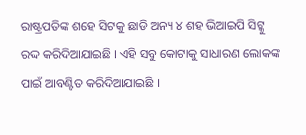ରାଷ୍ଟ୍ରପତିଙ୍କ ଶହେ ସିଟକୁ ଛାଡି ଅନ୍ୟ ୪ ଶହ ଭିଆଇପି ସିଟ୍କୁ ରଦ୍ଦ କରିଦିଆଯାଇଛି । ଏହି ସବୁ କୋଟାକୁ ସାଧାରଣ ଲୋକଙ୍କ ପାଇଁ ଆବଣ୍ଟିତ କରିଦିଆଯାଇଛି ।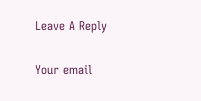Leave A Reply

Your email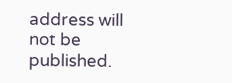address will not be published.